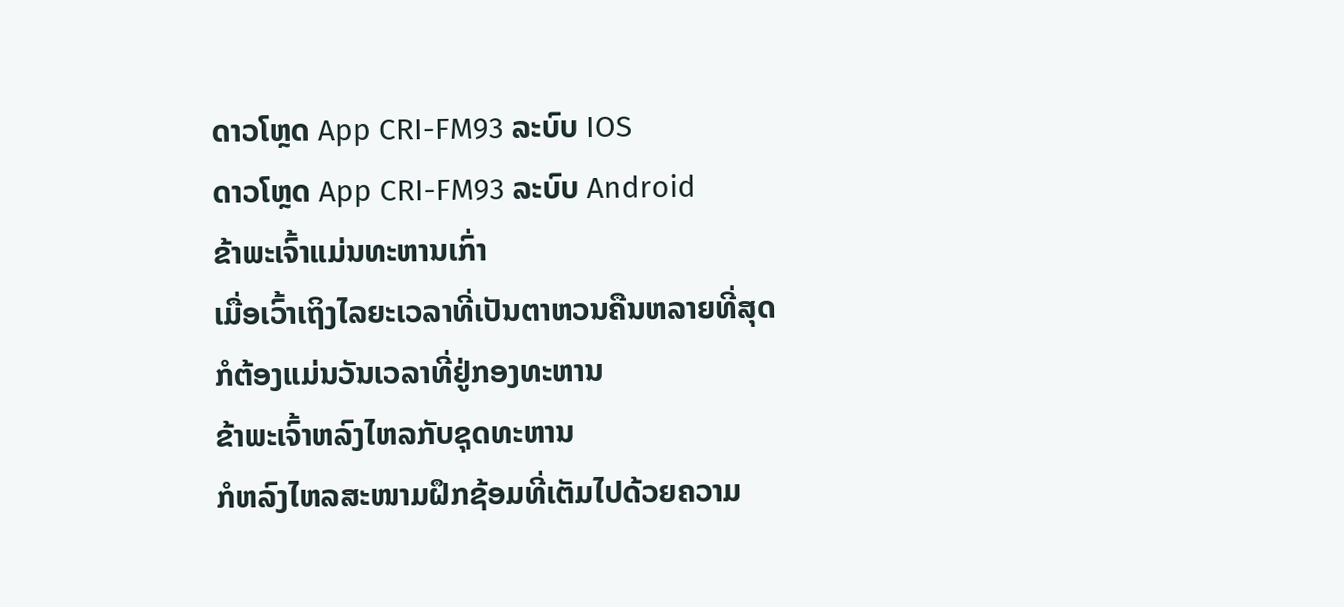ດາວໂຫຼດ App CRI-FM93 ລະບົບ IOS
ດາວໂຫຼດ App CRI-FM93 ລະບົບ Android
ຂ້າພະເຈົ້າແມ່ນທະຫານເກົ່າ
ເມື່ອເວົ້າເຖິງໄລຍະເວລາທີ່ເປັນຕາຫວນຄືນຫລາຍທີ່ສຸດ
ກໍຕ້ອງແມ່ນວັນເວລາທີ່ຢູ່ກອງທະຫານ
ຂ້າພະເຈົ້າຫລົງໄຫລກັບຊຸດທະຫານ
ກໍຫລົງໄຫລສະໜາມຝຶກຊ້ອມທີ່ເຕັມໄປດ້ວຍຄວາມ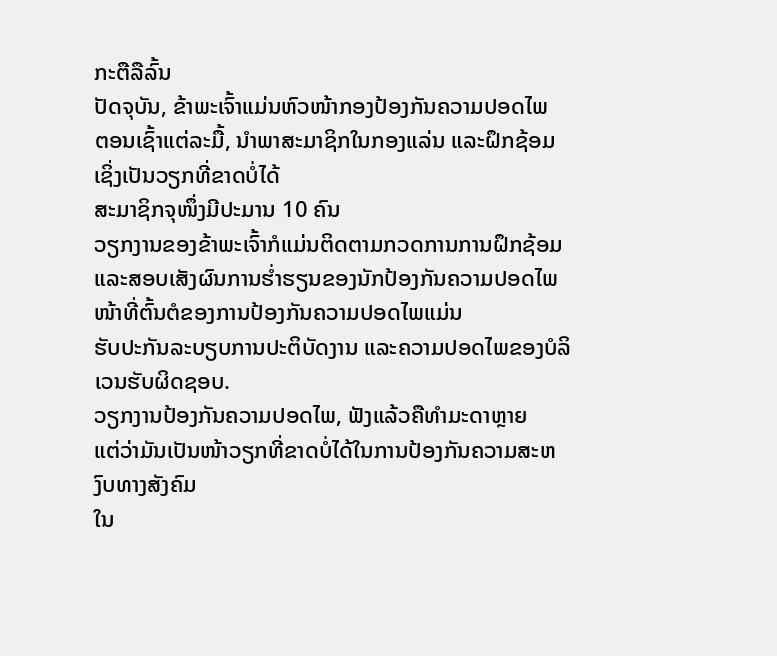ກະຕືລືລົ້ນ
ປັດຈຸບັນ, ຂ້າພະເຈົ້າແມ່ນຫົວໜ້າກອງປ້ອງກັນຄວາມປອດໄພ
ຕອນເຊົ້າແຕ່ລະມື້, ນຳພາສະມາຊິກໃນກອງແລ່ນ ແລະຝຶກຊ້ອມ ເຊິ່ງເປັນວຽກທີ່ຂາດບໍ່ໄດ້
ສະມາຊິກຈຸໜຶ່ງມີປະມານ 10 ຄົນ
ວຽກງານຂອງຂ້າພະເຈົ້າກໍແມ່ນຕິດຕາມກວດການການຝຶກຊ້ອມ ແລະສອບເສັງຜົນການຮ່ຳຮຽນຂອງນັກປ້ອງກັນຄວາມປອດໄພ
ໜ້າທີ່ຕົ້ນຕໍຂອງການປ້ອງກັນຄວາມປອດໄພແມ່ນ
ຮັບປະກັນລະບຽບການປະຕິບັດງານ ແລະຄວາມປອດໄພຂອງບໍລິເວນຮັບຜິດຊອບ.
ວຽກງານປ້ອງກັນຄວາມປອດໄພ, ຟັງແລ້ວຄືທຳມະດາຫຼາຍ
ແຕ່ວ່າມັນເປັນໜ້າວຽກທີ່ຂາດບໍ່ໄດ້ໃນການປ້ອງກັນຄວາມສະຫງົບທາງສັງຄົມ
ໃນ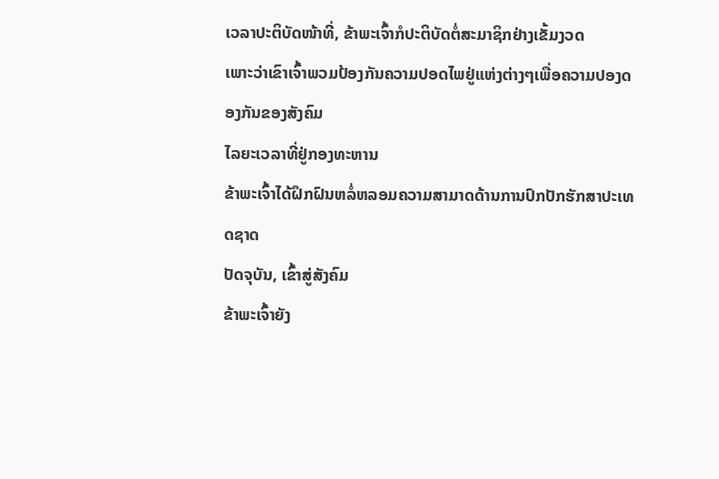ເວລາປະຕິບັດໜ້າທີ່, ຂ້າພະເຈົ້າກໍປະຕິບັດຕໍ່ສະມາຊິກຢ່າງເຂັ້ມງວດ
ເພາະວ່າເຂົາເຈົ້າພວມປ້ອງກັນຄວາມປອດໄພຢູ່ແຫ່ງຕ່າງໆເພື່ອຄວາມປອງດອງກັນຂອງສັງຄົມ
ໄລຍະເວລາທີ່ຢູ່ກອງທະຫານ
ຂ້າພະເຈົ້າໄດ້ຝຶກຝົນຫລໍ່ຫລອມຄວາມສາມາດດ້ານການປົກປັກຮັກສາປະເທດຊາດ
ປັດຈຸບັນ, ເຂົ້າສູ່ສັງຄົມ
ຂ້າພະເຈົ້າຍັງ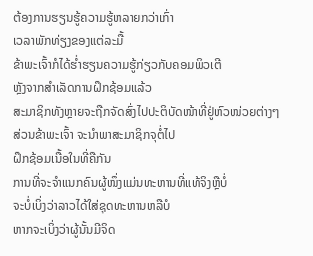ຕ້ອງການຮຽນຮູ້ຄວາມຮູ້ຫລາຍກວ່າເກົ່າ
ເວລາພັກທ່ຽງຂອງແຕ່ລະມື້
ຂ້າພະເຈົ້າກໍໄດ້ຮ່ຳຮຽນຄວາມຮູ້ກ່ຽວກັບຄອມພິວເຕີ
ຫຼັງຈາກສຳເລັດການຝຶກຊ້ອມແລ້ວ
ສະມາຊິກທັງຫຼາຍຈະຖືກຈັດສົ່ງໄປປະຕິບັດໜ້າທີ່ຢູ່ຫົວໜ່ວຍຕ່າງໆ
ສ່ວນຂ້າພະເຈົ້າ ຈະນຳພາສະມາຊິກຈຸຕໍ່ໄປ
ຝຶກຊ້ອມເນື້ອໃນທີ່ຄືກັນ
ການທີ່ຈະຈຳແນກຄົນຜູ້ໜຶ່ງແມ່ນທະຫານທີ່ແທ້ຈິງຫຼືບໍ່
ຈະບໍ່ເບິ່ງວ່າລາວໄດ້ໃສ່ຊຸດທະຫານຫລືບໍ
ຫາກຈະເບິ່ງວ່າຜູ້ນັ້ນມີຈິດ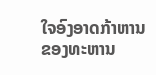ໃຈອົງອາດກ້າຫານຂອງທະຫານ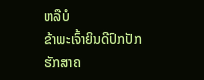ຫລືບໍ
ຂ້າພະເຈົ້າຍິນດີປົກປັກຮັກສາຄ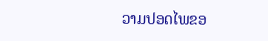ວາມປອດໄພຂອ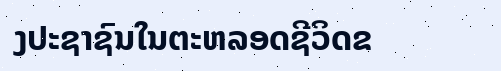ງປະຊາຊົນໃນຕະຫລອດຊີວິດຂ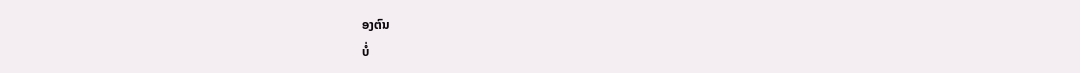ອງຕົນ
ບໍ່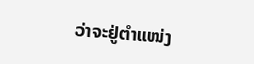ວ່າຈະຢູ່ຕຳແໜ່ງ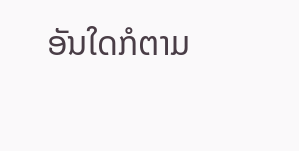ອັນໃດກໍຕາມ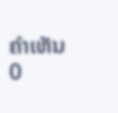ຄຳເຫັນ
0